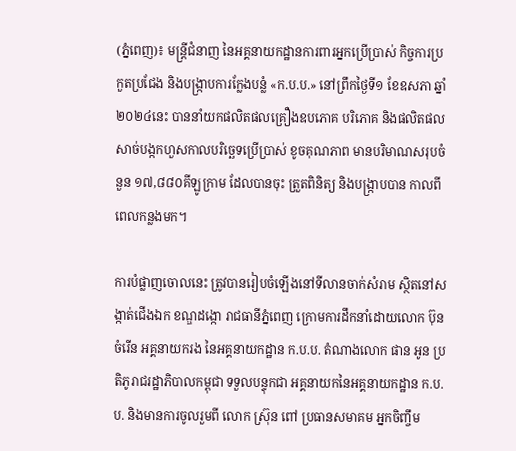(ភ្នំពេញ)៖ មន្រ្តីជំនាញ នៃអគ្គនាយកដ្ឋានការពារអ្នកប្រើប្រាស់ កិច្ចការប្រកួតប្រជែង និងបង្ក្រាបការក្លែងបន្លំ «ក.ប.ប.» នៅព្រឹកថ្ងៃទី១ ខែឧសភា ឆ្នាំ២០២៤នេះ បាននាំយកផលិតផលគ្រឿងឧបភោគ បរិភោគ និងផលិតផលសាច់បង្កកហួសកាលបរិច្ឆេទប្រើប្រាស់ ខូចគុណភាព មានបរិមាណសរុបចំនួន ១៧,៨៨០គីឡូក្រាម ដែលបានចុះ ត្រួតពិនិត្យ និងបង្រ្កាបបាន កាលពីពេលកន្លងមក។

ការបំផ្លាញចោលនេះ ត្រូវបានរៀបចំឡើងនៅទីលានចាក់សំរាម ស្ថិតនៅសង្កាត់ជើងឯក ខណ្ឌដង្កោ រាជធានីភ្នំពេញ ក្រោមការដឹកនាំដោយលោក ប៊ុន ចំរើន អគ្គនាយករង នៃអគ្គនាយកដ្ឋាន ក.ប.ប. តំណាងលោក ផាន អូន ប្រតិភូរាជរដ្ឋាភិបាលកម្ពុជា ទទួលបន្ទុកជា អគ្គនាយកនៃអគ្គនាយកដ្ឋាន ក.ប.ប. និងមានការចូលរួមពី លោក ស្រ៊ុន ពៅ ប្រធានសមាគម អ្នកចិញ្ចឹម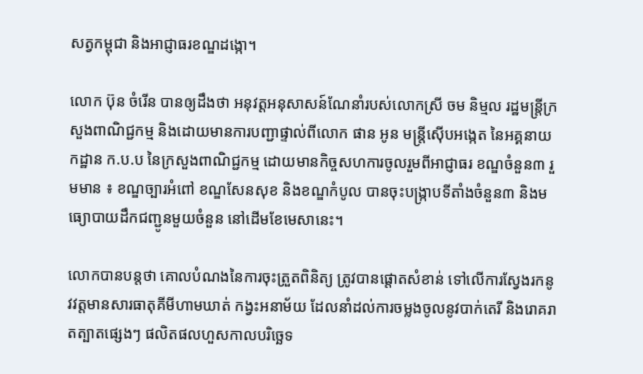សត្វកម្ពុជា និងអាជ្ញាធរខណ្ឌដង្កោ។

លោក ប៊ុន ចំរើន បានឲ្យដឹងថា អនុវត្តអនុសាសន៍ណែនាំរបស់លោកស្រី ចម និម្មល រដ្ឋមន្រ្តីក្រសួងពាណិជ្ជកម្ម និងដោយមានការបញ្ជាផ្ទាល់ពីលោក ផាន អូន មន្ត្រីស៊ើបអង្កេត នៃអគ្គនាយកដ្ឋាន ក.ប.ប នៃក្រសួងពាណិជ្ជកម្ម ដោយមានកិច្ចសហការចូលរួមពីអាជ្ញាធរ ខណ្ឌចំនួន៣ រួមមាន ៖ ខណ្ឌច្បារអំពៅ ខណ្ឌសែនសុខ និងខណ្ឌកំបូល បានចុះបង្ក្រាបទីតាំងចំនួន៣ និងមធ្យោបាយដឹកជញ្ជូនមួយចំនួន នៅដើមខែមេសានេះ។

លោកបានបន្តថា គោលបំណងនៃការចុះត្រួតពិនិត្យ ត្រូវបានផ្តោតសំខាន់ ទៅលើការស្វែងរកនូវវត្តមានសារធាតុគីមីហាមឃាត់ កង្វះអនាម័យ ដែលនាំដល់ការចម្លងចូលនូវបាក់តេរី និងរោគរាតត្បាតផ្សេងៗ ផលិតផលហួសកាលបរិច្ឆេទ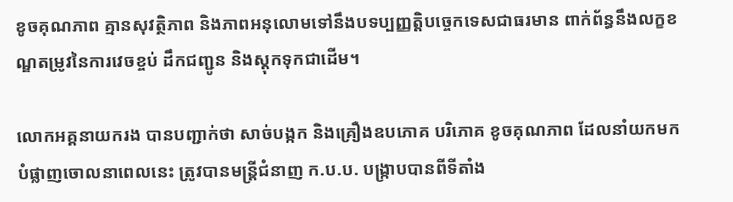ខូចគុណភាព គ្មានសុវត្ថិភាព និងភាពអនុលោមទៅនឹងបទប្បញ្ញត្តិបច្ចេកទេសជាធរមាន ពាក់ព័ន្ធនឹងលក្ខខណ្ឌតម្រូវនៃការវេចខ្ចប់ ដឹកជញ្ជូន និងស្តុកទុកជាដើម។

លោកអគ្គនាយករង បានបញ្ជាក់ថា សាច់បង្កក និងគ្រឿងឧបភោគ បរិភោគ ខូចគុណភាព ដែលនាំយកមកបំផ្លាញចោលនាពេលនេះ ត្រូវបានមន្រ្តីជំនាញ ក.ប.ប. បង្ក្រាបបានពីទីតាំង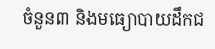ចំនួន៣ និងមធ្យោបាយដឹកជ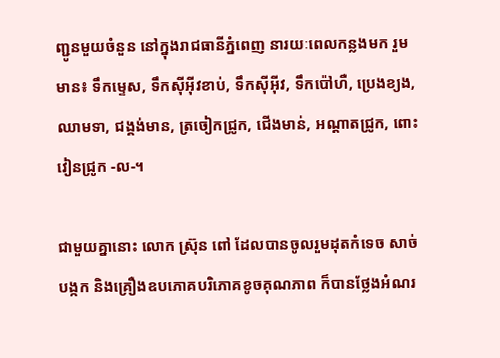ញ្ជូនមួយចំនួន នៅក្នុងរាជធានីភ្នំពេញ នារយៈពេលកន្លងមក រួមមាន៖ ទឹកម្ទេស, ទឹកស៊ីអ៊ីវខាប់, ទឹកស៊ីអ៊ីវ, ទឹកប៉ៅហឺ, ប្រេងខ្យង, ឈាមទា, ជង្គង់មាន, ត្រចៀកជ្រូក, ជើងមាន់, អណ្តាតជ្រូក, ពោះវៀនជ្រូក -ល-។

ជាមួយគ្នានោះ លោក ស្រ៊ុន ពៅ ដែលបានចូលរួមដុតកំទេច សាច់បង្កក និងគ្រឿងឧបភោគបរិភោគខូចគុណភាព ក៏បានថ្លែងអំណរ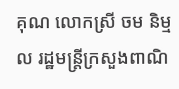គុណ លោកស្រី ចម និម្មល រដ្ឋមន្រ្តីក្រសួងពាណិ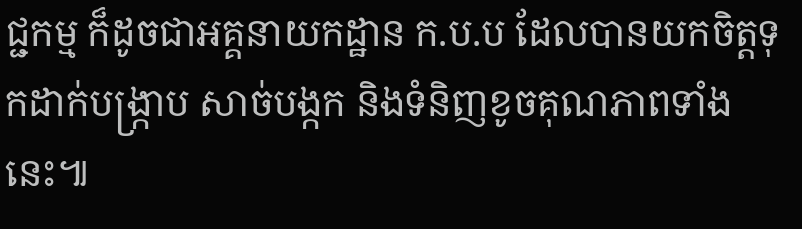ជ្ជកម្ម ក៏ដូចជាអគ្គនាយកដ្ឋាន ក.ប.ប ដែលបានយកចិត្តទុកដាក់បង្ក្រាប សាច់បង្កក និងទំនិញខូចគុណភាពទាំងនេះ៕